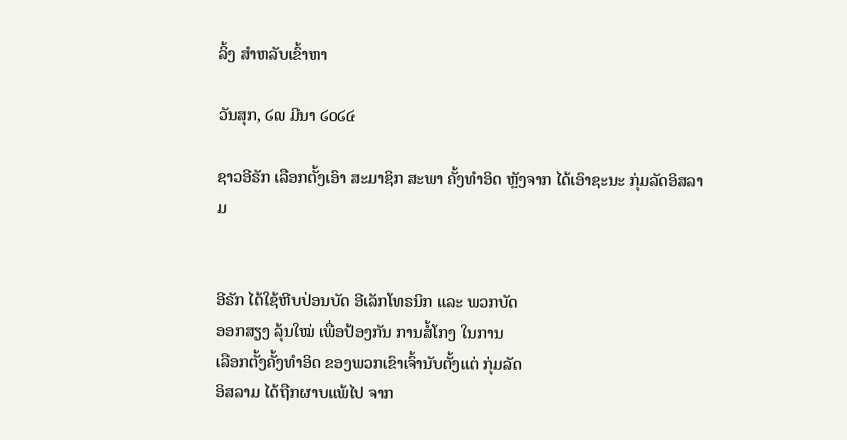ລິ້ງ ສຳຫລັບເຂົ້າຫາ

ວັນສຸກ, ໒໙ ມີນາ ໒໐໒໔

ຊາວອີຣັກ ເລືອກຕັ້ງເອົາ ສະມາຊິກ ສະພາ ຄັ້ງທຳອິດ ຫຼັງຈາກ ໄດ້ເອົາຊະນະ ກຸ່ມລັດອິສລາມ


ອີຣັກ ໄດ້ໃຊ້ຫີບປ່ອນບັດ ອີເລັກໂທຣນິກ ແລະ ພວກບັດ
ອອກສຽງ ລຸ້ນໃໝ່ ເພື່ອປ້ອງກັນ ການສໍ້ໂກງ ໃນການ
ເລືອກຕັ້ງຄັ້ງທຳອິດ ຂອງພວກເຂົາເຈົ້ານັບຕັ້ງແຕ່ ກຸ່ມລັດ
ອິສລາມ ໄດ້ຖືກຜາບແພ້ໄປ ຈາກ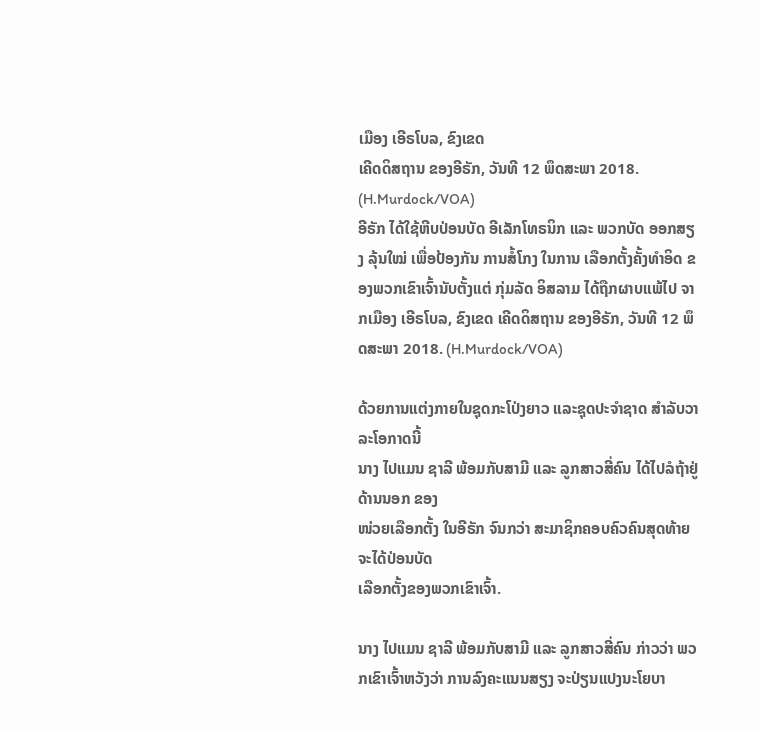ເມືອງ ເອີຣໂບລ, ຂົງເຂດ
ເຄີດດິສຖານ ຂອງອີຣັກ, ວັນທີ 12 ພຶດສະພາ 2018. (H.Murdock/VOA)
ອີຣັກ ໄດ້ໃຊ້ຫີບປ່ອນບັດ ອີເລັກໂທຣນິກ ແລະ ພວກບັດ ອອກສຽງ ລຸ້ນໃໝ່ ເພື່ອປ້ອງກັນ ການສໍ້ໂກງ ໃນການ ເລືອກຕັ້ງຄັ້ງທຳອິດ ຂອງພວກເຂົາເຈົ້ານັບຕັ້ງແຕ່ ກຸ່ມລັດ ອິສລາມ ໄດ້ຖືກຜາບແພ້ໄປ ຈາກເມືອງ ເອີຣໂບລ, ຂົງເຂດ ເຄີດດິສຖານ ຂອງອີຣັກ, ວັນທີ 12 ພຶດສະພາ 2018. (H.Murdock/VOA)

ດ້ວຍການແຕ່ງກາຍໃນຊຸດກະໂປ່ງຍາວ ແລະຊຸດປະຈຳຊາດ ສຳລັບວາລະໂອກາດນີ້
ນາງ ໄປແມນ ຊາລີ ພ້ອມກັບສາມີ ແລະ ລູກສາວສີ່ຄົນ ໄດ້ໄປລໍຖ້າຢູ່ດ້ານນອກ ຂອງ
ໜ່ວຍເລືອກຕັ້ງ ໃນອີຣັກ ຈົນກວ່າ ສະມາຊິກຄອບຄົວຄົນສຸດທ້າຍ ຈະໄດ້ປ່ອນບັດ
ເລືອກຕັ້ງຂອງພວກເຂົາເຈົ້າ.

ນາງ ໄປແມນ ຊາລີ ພ້ອມກັບສາມີ ແລະ ລູກສາວສີ່ຄົນ ກ່າວວ່າ ພວກເຂົາເຈົ້າຫວັງວ່າ ການລົງຄະແນນສຽງ ຈະປ່ຽນແປງນະໂຍບາ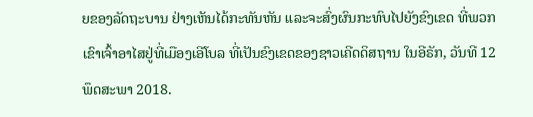ຍຂອງລັດຖະບານ ຢ່າງເຫັນໄດ້ກະທັນຫັນ ແລະຈະສົ່ງຜົນກະທົບໄປຍັງຂົງເຂດ ທີ່ພວກເຂົາເຈົ້າອາໄສຢູ່ທີ່ເມືອງເອີໂບລ ທີ່ເປັນຂົງເຂດຂອງຊາວເຄີດດິສຖານ ໃນອີຣັກ, ວັນທີ 12 ພຶດສະພາ 2018.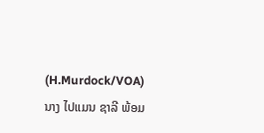(H.Murdock/VOA)
ນາງ ໄປແມນ ຊາລີ ພ້ອມ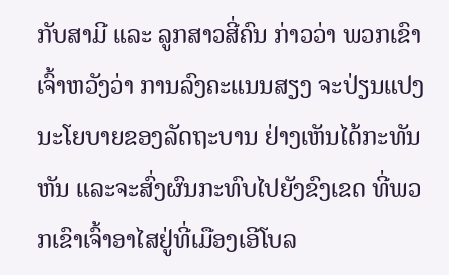ກັບສາມີ ແລະ ລູກສາວສີ່ຄົນ ກ່າວວ່າ ພວກເຂົາເຈົ້າຫວັງວ່າ ການລົງຄະແນນສຽງ ຈະປ່ຽນແປງນະໂຍບາຍຂອງລັດຖະບານ ຢ່າງເຫັນໄດ້ກະທັນຫັນ ແລະຈະສົ່ງຜົນກະທົບໄປຍັງຂົງເຂດ ທີ່ພວກເຂົາເຈົ້າອາໄສຢູ່ທີ່ເມືອງເອີໂບລ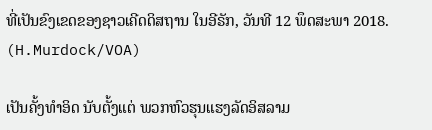ທີ່ເປັນຂົງເຂດຂອງຊາວເຄີດດິສຖານ ໃນອີຣັກ, ວັນທີ 12 ພຶດສະພາ 2018. (H.Murdock/VOA)

ເປັນຄັ້ງທຳອິດ ນັບຕັ້ງແຕ່ ພວກຫົວຮຸນແຮງລັດອິສລາມ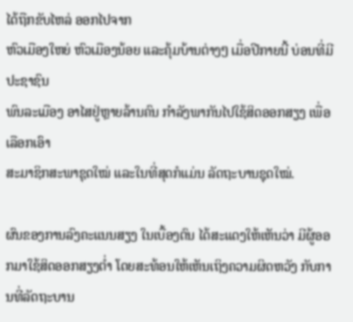ໄດ້ຖືກຂັບໄຫລ່ ອອກໄປຈາກ
ຫົວເມືອງໃຫຍ່ ຫົວເມືອງນ້ອຍ ແລະຄຸ້ມບ້ານຕ່າງໆ ເມື່ອປີກາຍນີ້ ບ່ອນທີ່ມີປະຊາຊົນ
ພົນລະເມືອງ ອາໄສຢູ່ຫຼາຍລ້ານຄົນ ກຳລັງພາກັນໄປໃຊ້ສິດອອກສຽງ ເພື່ອເລືອກເອົາ
ສະມາຊິກສະພາຊຸດໃໝ່ ແລະໃນທີ່ສຸດກໍແມ່ນ ລັດຖະບານຊຸດໃໝ່.

ຜົນຂອງການລົງຄະແນນສຽງ ໃນເບື້ອງຕົນ ໄດ້ສະແດງໃຫ້ເຫັນວ່າ ມີຜູ້ອອກມາໃຊ້ສິດອອກສຽງຕ່ຳ ໂດຍສະທ້ອນໃຫ້ເຫັນເຖິງຄວາມຜິດຫວັງ ກັບການທີ່ລັດຖະບານ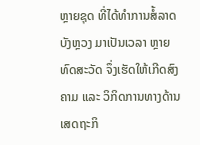ຫຼາຍຊຸດ ທີ່ໄດ້ທຳການສໍ້ລາດບັງຫຼວງ ມາເປັນເວລາ ຫຼາຍທົດສະວັດ ຈຶ່ງເຮັດໃຫ້ເກີດສົງຄາມ ແລະ ວິກິດການທາງດ້ານເສດຖະກິ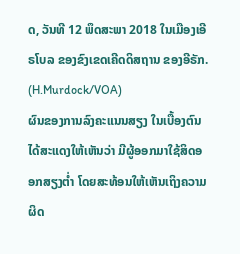ດ, ວັນທີ 12 ພຶດສະພາ 2018 ໃນເມືອງເອີຣໂບລ ຂອງຂົງເຂດເຄີດດິສຖານ ຂອງອີຣັກ. (H.Murdock/VOA)
ຜົນຂອງການລົງຄະແນນສຽງ ໃນເບື້ອງຕົນ ໄດ້ສະແດງໃຫ້ເຫັນວ່າ ມີຜູ້ອອກມາໃຊ້ສິດອອກສຽງຕ່ຳ ໂດຍສະທ້ອນໃຫ້ເຫັນເຖິງຄວາມຜິດ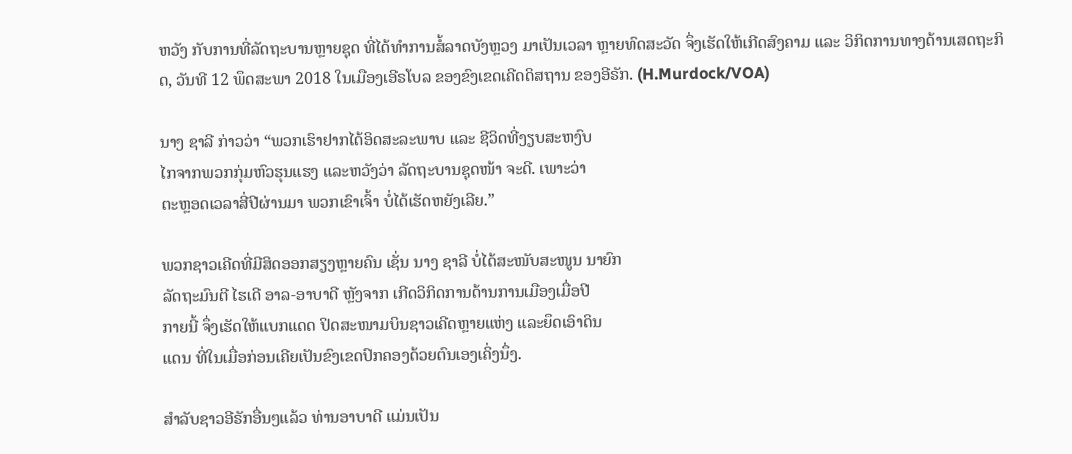ຫວັງ ກັບການທີ່ລັດຖະບານຫຼາຍຊຸດ ທີ່ໄດ້ທຳການສໍ້ລາດບັງຫຼວງ ມາເປັນເວລາ ຫຼາຍທົດສະວັດ ຈຶ່ງເຮັດໃຫ້ເກີດສົງຄາມ ແລະ ວິກິດການທາງດ້ານເສດຖະກິດ, ວັນທີ 12 ພຶດສະພາ 2018 ໃນເມືອງເອີຣໂບລ ຂອງຂົງເຂດເຄີດດິສຖານ ຂອງອີຣັກ. (H.Murdock/VOA)

ນາງ ຊາລີ ກ່າວວ່າ “ພວກເຮົາຢາກໄດ້ອິດສະລະພາບ ແລະ ຊີວິດທີ່ງຽບສະຫງົບ
ໄກຈາກພວກກຸ່ມຫົວຮຸນແຮງ ແລະຫວັງວ່າ ລັດຖະບານຊຸດໜ້າ ຈະດີ. ເພາະວ່າ
ຕະຫຼອດເວລາສີ່ປີຜ່ານມາ ພວກເຂົາເຈົ້າ ບໍ່ໄດ້ເຮັດຫຍັງເລີຍ.”

ພວກຊາວເຄີດທີ່ມີສິດອອກສຽງຫຼາຍຄົນ ເຊັ່ນ ນາງ ຊາລີ ບໍ່ໄດ້ສະໜັບສະໜູນ ນາຍົກ
ລັດຖະມົນຕີ ໄຮເດີ ອາລ-ອາບາດີ ຫຼັງຈາກ ເກີດວິກິດການດ້ານການເມືອງເມື່ອປີ
ກາຍນີ້ ຈຶ່ງເຮັດໃຫ້ແບກແດດ ປິດສະໜາມບິນຊາວເຄີດຫຼາຍແຫ່ງ ແລະຍຶດເອົາດິນ
ແດນ ທີ່ໃນເມື່ອກ່ອນເຄີຍເປັນຂົງເຂດປົກຄອງດ້ວຍຕົນເອງເຄິ່ງນຶ່ງ.

ສຳລັບຊາວອີຣັກອື່ນໆແລ້ວ ທ່ານອາບາດີ ແມ່ນເປັນ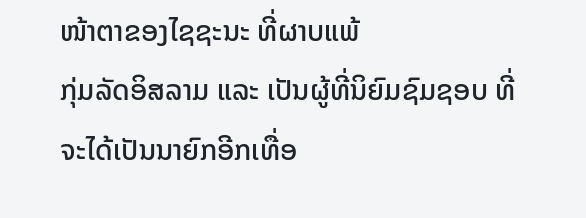ໜ້າຕາຂອງໄຊຊະນະ ທີ່ຜາບແພ້
ກຸ່ມລັດອິສລາມ ແລະ ເປັນຜູ້ທີ່ນິຍົມຊົມຊອບ ທີ່ຈະໄດ້ເປັນນາຍົກອີກເທື່ອ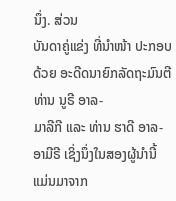ນຶ່ງ. ສ່ວນ
ບັນດາຄູ່ແຂ່ງ ທີ່ນຳໜ້າ ປະກອບດ້ວຍ ອະດີດນາຍົກລັດຖະມົນຕີ ທ່ານ ນູຣີ ອາລ-
ມາລີກີ ແລະ ທ່ານ ຮາດີ ອາລ-ອາມີຣີ ເຊິ່ງນຶ່ງໃນສອງຜູ້ນຳນີ້ ແມ່ນມາຈາກ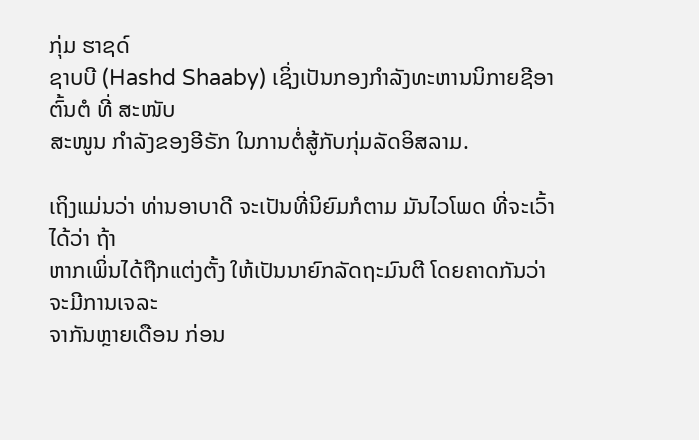ກຸ່ມ ຮາຊດ໌
ຊາບບີ (Hashd Shaaby) ເຊິ່ງເປັນກອງກຳລັງທະຫານນິກາຍຊີອາຕົ້ນຕໍ ທີ່ ສະໜັບ
ສະໜູນ ກຳລັງຂອງອີຣັກ ໃນການຕໍ່ສູ້ກັບກຸ່ມລັດອິສລາມ.

ເຖິງແມ່ນວ່າ ທ່ານອາບາດີ ຈະເປັນທີ່ນິຍົມກໍຕາມ ມັນໄວໂພດ ທີ່ຈະເວົ້າໄດ້ວ່າ ຖ້າ
ຫາກເພິ່ນໄດ້ຖືກແຕ່ງຕັ້ງ ໃຫ້ເປັນນາຍົກລັດຖະມົນຕີ ໂດຍຄາດກັນວ່າ ຈະມີການເຈລະ
ຈາກັນຫຼາຍເດືອນ ກ່ອນ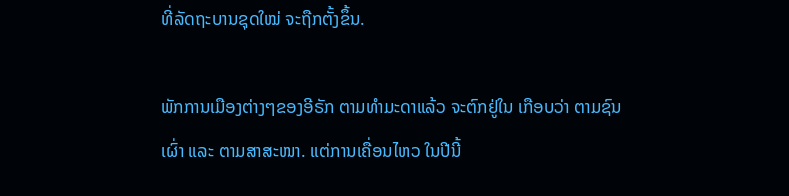ທີ່ລັດຖະບານຊຸດໃໝ່ ຈະຖືກຕັ້ງຂຶ້ນ.

ພັກການເມືອງຕ່າງໆຂອງອີຣັກ ຕາມທຳມະດາແລ້ວ ຈະຕົກຢູ່ໃນ ເກືອບວ່າ ຕາມຊົນ
ເຜົ່າ ແລະ ຕາມສາສະໜາ. ແຕ່ການເຄື່ອນໄຫວ ໃນປີນີ້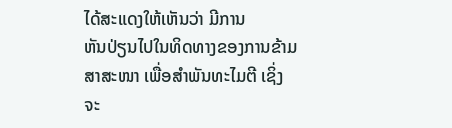ໄດ້ສະແດງໃຫ້ເຫັນວ່າ ມີການ
ຫັນປ່ຽນໄປໃນທິດທາງຂອງການຂ້າມສາສະໜາ ເພື່ອສຳພັນທະໄມຕີ ເຊິ່ງຈະ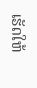ເຮັດໃຫ້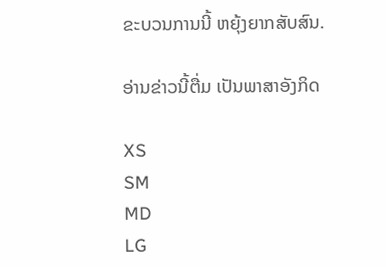ຂະບວນການນີ້ ຫຍຸ້ງຍາກສັບສົນ.

ອ່ານຂ່າວນີ້ຕື່ມ ເປັນພາສາອັງກິດ

XS
SM
MD
LG